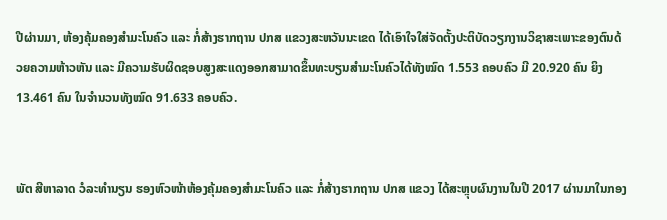ປີຜ່ານມາ, ຫ້ອງຄຸ້ມຄອງສຳມະໂນຄົວ ແລະ ກໍ່ສ້າງຮາກຖານ ປກສ ແຂວງສະຫວັນນະເຂດ ໄດ້ເອົາໃຈໃສ່ຈັດຕັ້ງປະຕິບັດວຽກງານວິຊາສະເພາະຂອງຕົນດ້ວຍຄວາມຫ້າວຫັນ ແລະ ມີຄວາມຮັບຜິດຊອບສູງສະແດງອອກສາມາດຂຶ້ນທະບຽນສໍາມະໂນຄົວໄດ້ທັງໝົດ 1.553 ຄອບຄົວ ມີ 20.920 ຄົນ ຍິງ 13.461 ຄົນ ໃນຈໍານວນທັງໝົດ 91.633 ຄອບຄົວ.


ພັຕ ສີຫາລາດ ວໍລະທໍານຽນ ຮອງຫົວໜ້າຫ້ອງຄຸ້ມຄອງສຳມະໂນຄົວ ແລະ ກໍ່ສ້າງຮາກຖານ ປກສ ແຂວງ ໄດ້ສະຫຼຸບຜົນງານໃນປີ 2017 ຜ່ານມາໃນກອງ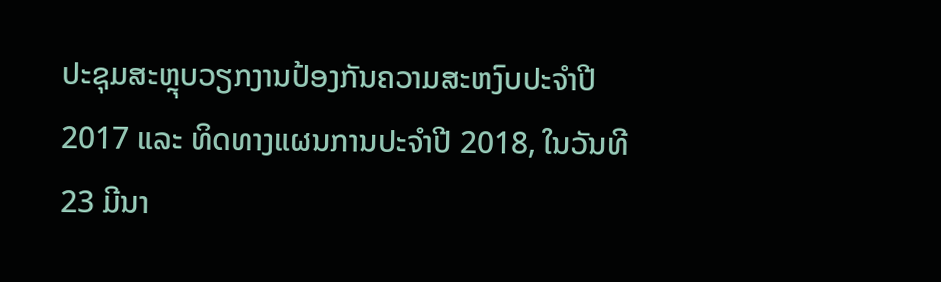ປະຊຸມສະຫຼຸບວຽກງານປ້ອງກັນຄວາມສະຫງົບປະຈຳປີ 2017 ແລະ ທິດທາງແຜນການປະຈຳປີ 2018, ໃນວັນທີ 23 ມີນາ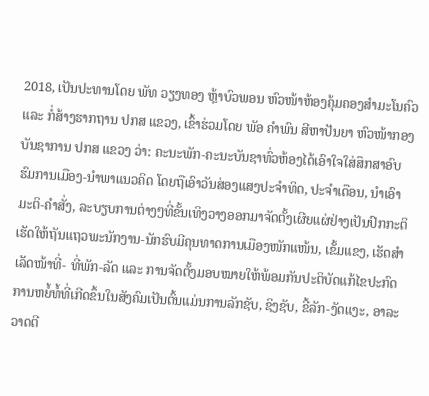2018, ເປັນປະທານໂດຍ ພັທ ວຽງທອງ ຫຼ້າບົວພອນ ຫົວໜ້າຫ້ອງຄຸ້ມຄອງສຳມະໂນຄົວ ແລະ ກໍ່ສ້າງຮາກຖານ ປກສ ແຂວງ, ເຂົ້າຮ່ວມໂດຍ ພັອ ຄຳພົນ ສີຫາປັນຍາ ຫົວໜ້າກອງບັນຊາການ ປກສ ແຂວງ ວ່າ: ຄະນະພັກ-ຄະນະບັນຊາທົ່ວຫ້ອງໄດ້ເອົາໃຈໃສ່ສຶກສາອົບຮົມການເມືອງ-ນຳພາແນວຄິດ ໂດຍຖືເອົາວັນສ່ອງແສງປະຈຳທິດ, ປະຈຳເດືອນ, ນຳເອົາມະຕິ-ຄຳສັ່ງ, ລະບຽບການຕ່າງໆທີ່ຂັ້ນເທິງວາງອອກມາຈັດຕັ້ງເຜີຍແຜ່ຢ່າງເປັນປົກກະຕິເຮັດໃຫ້ຖັນແຖວພະນັກງານ-ນັກຮົບມີຄຸນທາດການເມືອງໜັກແໜ້ນ, ເຂັ້ມແຂງ, ເຮັດສໍາເລັດໜ້າທີ່- ທີ່ພັກ-ລັດ ແລະ ການຈັດຕັ້ງມອບໝາຍໃຫ້ພ້ອມກັນປະຕິບັດແກ້ໄຂປະກົດການຫຍໍ້ທໍ້ທີ່ເກີດຂຶ້ນໃນສັງຄົມເປັນຕົ້ນແມ່ນການລັກຊັບ, ຊິງຊັບ, ຂີ້ລັກ-ງັດແງະ, ອາລະວາດຕີ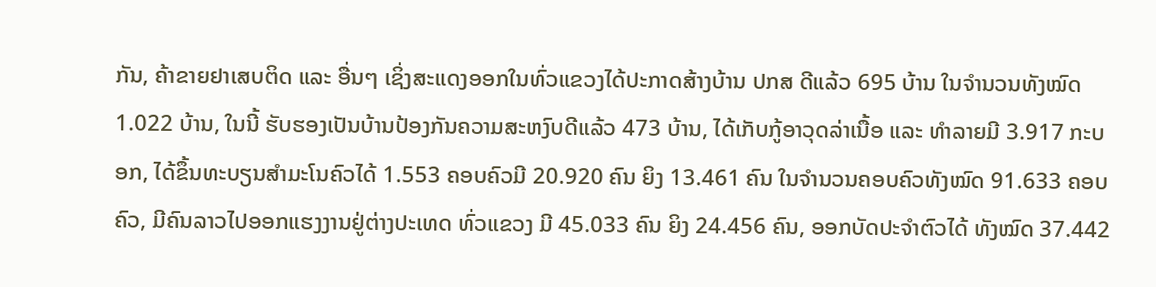ກັນ, ຄ້າຂາຍຢາເສບຕິດ ແລະ ອື່ນໆ ເຊິ່ງສະແດງອອກໃນທົ່ວແຂວງໄດ້ປະກາດສ້າງບ້ານ ປກສ ດີແລ້ວ 695 ບ້ານ ໃນຈໍານວນທັງໝົດ 1.022 ບ້ານ, ໃນນີ້ ຮັບຮອງເປັນບ້ານປ້ອງກັນຄວາມສະຫງົບດີແລ້ວ 473 ບ້ານ, ໄດ້ເກັບກູ້ອາວຸດລ່າເນື້ອ ແລະ ທຳລາຍມີ 3.917 ກະບອກ, ໄດ້ຂຶ້ນທະບຽນສຳມະໂນຄົວໄດ້ 1.553 ຄອບຄົວມີ 20.920 ຄົນ ຍິງ 13.461 ຄົນ ໃນຈໍານວນຄອບຄົວທັງໝົດ 91.633 ຄອບ ຄົວ, ມີຄົນລາວໄປອອກແຮງງານຢູ່ຕ່າງປະເທດ ທົ່ວແຂວງ ມີ 45.033 ຄົນ ຍິງ 24.456 ຄົນ, ອອກບັດປະຈຳຕົວໄດ້ ທັງໝົດ 37.442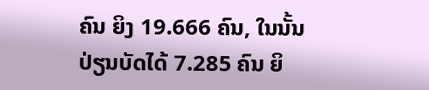ຄົນ ຍິງ 19.666 ຄົນ, ໃນນັ້ນ ປ່ຽນບັດໄດ້ 7.285 ຄົນ ຍິ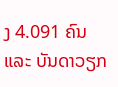ງ 4.091 ຄົນ ແລະ ບັນດາວຽກ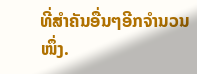ທີ່ສຳຄັນອື່ນໆອີກຈຳນວນໜຶ່ງ.